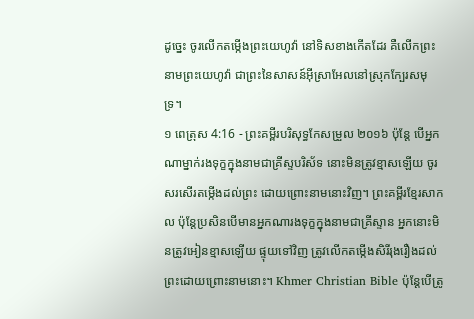ដូច្នេះ ចូរលើកតម្កើងព្រះយេហូវ៉ា នៅទិសខាងកើតដែរ គឺលើកព្រះនាមព្រះយេហូវ៉ា ជាព្រះនៃសាសន៍អ៊ីស្រាអែលនៅស្រុកក្បែរសមុទ្រ។
១ ពេត្រុស 4:16 - ព្រះគម្ពីរបរិសុទ្ធកែសម្រួល ២០១៦ ប៉ុន្ដែ បើអ្នកណាម្នាក់រងទុក្ខក្នុងនាមជាគ្រីស្ទបរិស័ទ នោះមិនត្រូវខ្មាសឡើយ ចូរសរសើរតម្កើងដល់ព្រះ ដោយព្រោះនាមនោះវិញ។ ព្រះគម្ពីរខ្មែរសាកល ប៉ុន្តែប្រសិនបើមានអ្នកណារងទុក្ខក្នុងនាមជាគ្រីស្ទាន អ្នកនោះមិនត្រូវអៀនខ្មាសឡើយ ផ្ទុយទៅវិញ ត្រូវលើកតម្កើងសិរីរុងរឿងដល់ព្រះដោយព្រោះនាមនោះ។ Khmer Christian Bible ប៉ុន្ដែបើត្រូ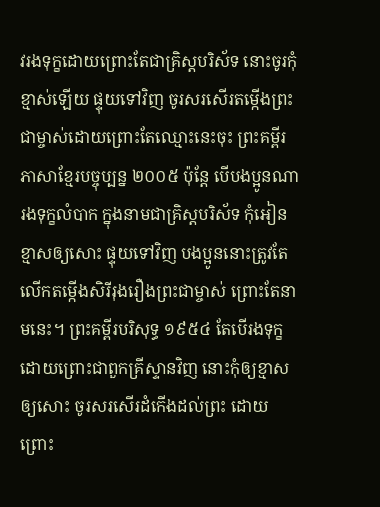វរងទុក្ខដោយព្រោះតែជាគ្រិស្ដបរិស័ទ នោះចូរកុំខ្មាស់ឡើយ ផ្ទុយទៅវិញ ចូរសរសើរតម្កើងព្រះជាម្ចាស់ដោយព្រោះតែឈ្មោះនេះចុះ ព្រះគម្ពីរភាសាខ្មែរបច្ចុប្បន្ន ២០០៥ ប៉ុន្តែ បើបងប្អូនណារងទុក្ខលំបាក ក្នុងនាមជាគ្រិស្តបរិស័ទ កុំអៀនខ្មាសឲ្យសោះ ផ្ទុយទៅវិញ បងប្អូននោះត្រូវតែលើកតម្កើងសិរីរុងរឿងព្រះជាម្ចាស់ ព្រោះតែនាមនេះ។ ព្រះគម្ពីរបរិសុទ្ធ ១៩៥៤ តែបើរងទុក្ខ ដោយព្រោះជាពួកគ្រីស្ទានវិញ នោះកុំឲ្យខ្មាសឲ្យសោះ ចូរសរសើរដំកើងដល់ព្រះ ដោយព្រោះ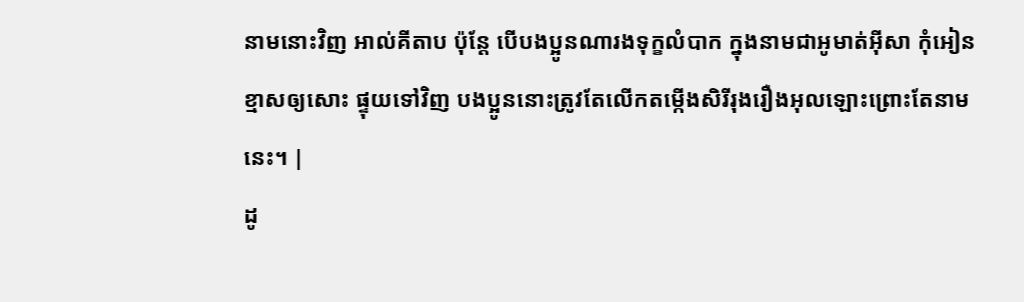នាមនោះវិញ អាល់គីតាប ប៉ុន្ដែ បើបងប្អូនណារងទុក្ខលំបាក ក្នុងនាមជាអូមាត់អ៊ីសា កុំអៀនខ្មាសឲ្យសោះ ផ្ទុយទៅវិញ បងប្អូននោះត្រូវតែលើកតម្កើងសិរីរុងរឿងអុលឡោះព្រោះតែនាមនេះ។ |
ដូ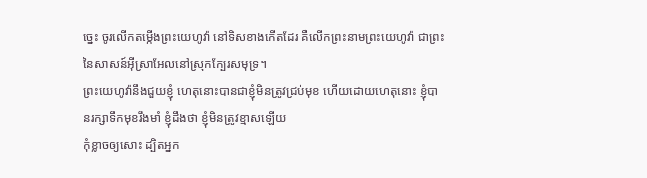ច្នេះ ចូរលើកតម្កើងព្រះយេហូវ៉ា នៅទិសខាងកើតដែរ គឺលើកព្រះនាមព្រះយេហូវ៉ា ជាព្រះនៃសាសន៍អ៊ីស្រាអែលនៅស្រុកក្បែរសមុទ្រ។
ព្រះយេហូវ៉ានឹងជួយខ្ញុំ ហេតុនោះបានជាខ្ញុំមិនត្រូវជ្រប់មុខ ហើយដោយហេតុនោះ ខ្ញុំបានរក្សាទឹកមុខរឹងមាំ ខ្ញុំដឹងថា ខ្ញុំមិនត្រូវខ្មាសឡើយ
កុំខ្លាចឲ្យសោះ ដ្បិតអ្នក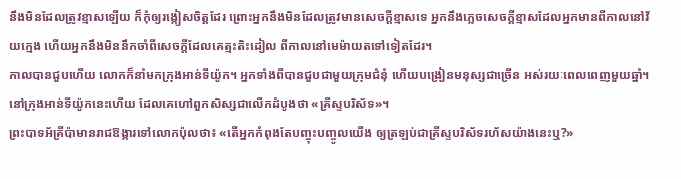នឹងមិនដែលត្រូវខ្មាសឡើយ ក៏កុំឲ្យរង្កៀសចិត្តដែរ ព្រោះអ្នកនឹងមិនដែលត្រូវមានសេចក្ដីខ្មាសទេ អ្នកនឹងភ្លេចសេចក្ដីខ្មាសដែលអ្នកមានពីកាលនៅវ័យក្មេង ហើយអ្នកនឹងមិននឹកចាំពីសេចក្ដីដែលគេត្មះតិះដៀល ពីកាលនៅមេម៉ាយតទៅទៀតដែរ។
កាលបានជួបហើយ លោកក៏នាំមកក្រុងអាន់ទីយ៉ូក។ អ្នកទាំងពីបានជួបជាមួយក្រុមជំនុំ ហើយបង្រៀនមនុស្សជាច្រើន អស់រយៈពេលពេញមួយឆ្នាំ។ នៅក្រុងអាន់ទីយ៉ូកនេះហើយ ដែលគេហៅពួកសិស្សជាលើកដំបូងថា «គ្រីស្ទបរិស័ទ»។
ព្រះបាទអ័គ្រីប៉ាមានរាជឱង្ការទៅលោកប៉ុលថា៖ «តើអ្នកកំពុងតែបញ្ចុះបញ្ចូលយើង ឲ្យត្រឡប់ជាគ្រីស្ទបរិស័ទរហ័សយ៉ាងនេះឬ?»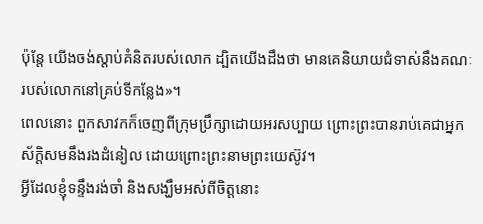ប៉ុន្ដែ យើងចង់ស្ដាប់គំនិតរបស់លោក ដ្បិតយើងដឹងថា មានគេនិយាយជំទាស់នឹងគណៈរបស់លោកនៅគ្រប់ទីកន្លែង»។
ពេលនោះ ពួកសាវកក៏ចេញពីក្រុមប្រឹក្សាដោយអរសប្បាយ ព្រោះព្រះបានរាប់គេជាអ្នកស័ក្តិសមនឹងរងដំនៀល ដោយព្រោះព្រះនាមព្រះយេស៊ូវ។
អ្វីដែលខ្ញុំទន្ទឹងរង់ចាំ និងសង្ឃឹមអស់ពីចិត្តនោះ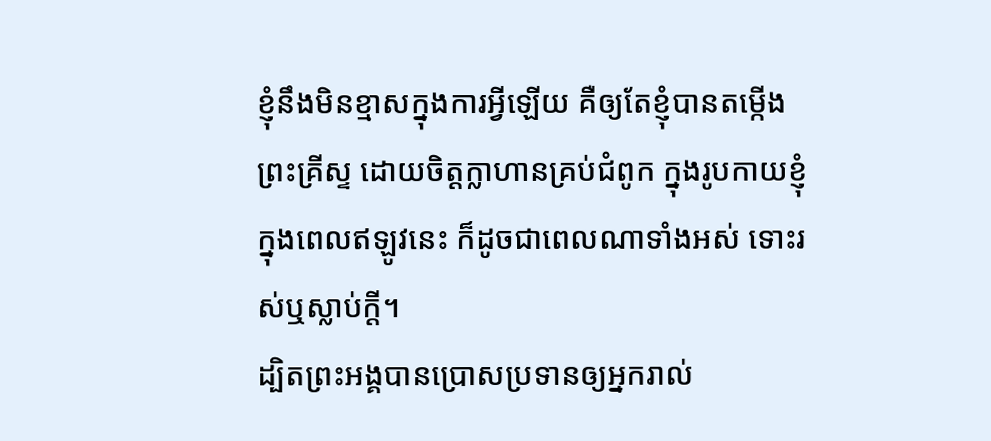ខ្ញុំនឹងមិនខ្មាសក្នុងការអ្វីឡើយ គឺឲ្យតែខ្ញុំបានតម្កើងព្រះគ្រីស្ទ ដោយចិត្តក្លាហានគ្រប់ជំពូក ក្នុងរូបកាយខ្ញុំ ក្នុងពេលឥឡូវនេះ ក៏ដូចជាពេលណាទាំងអស់ ទោះរស់ឬស្លាប់ក្តី។
ដ្បិតព្រះអង្គបានប្រោសប្រទានឲ្យអ្នករាល់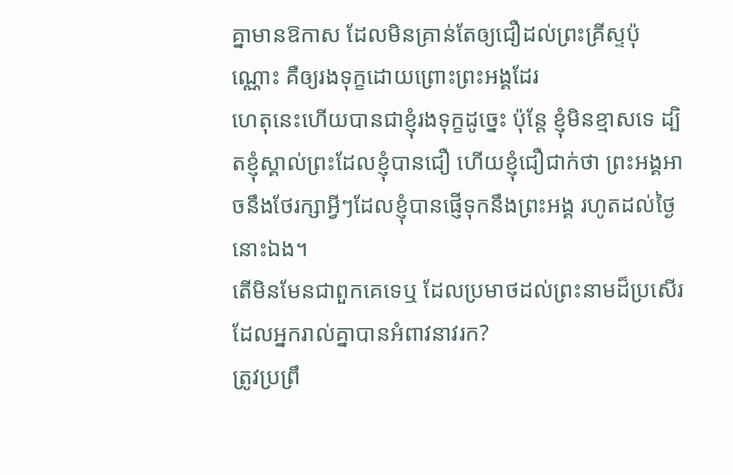គ្នាមានឱកាស ដែលមិនគ្រាន់តែឲ្យជឿដល់ព្រះគ្រីស្ទប៉ុណ្ណោះ គឺឲ្យរងទុក្ខដោយព្រោះព្រះអង្គដែរ
ហេតុនេះហើយបានជាខ្ញុំរងទុក្ខដូច្នេះ ប៉ុន្ដែ ខ្ញុំមិនខ្មាសទេ ដ្បិតខ្ញុំស្គាល់ព្រះដែលខ្ញុំបានជឿ ហើយខ្ញុំជឿជាក់ថា ព្រះអង្គអាចនឹងថែរក្សាអ្វីៗដែលខ្ញុំបានផ្ញើទុកនឹងព្រះអង្គ រហូតដល់ថ្ងៃនោះឯង។
តើមិនមែនជាពួកគេទេឬ ដែលប្រមាថដល់ព្រះនាមដ៏ប្រសើរ ដែលអ្នករាល់គ្នាបានអំពាវនាវរក?
ត្រូវប្រព្រឹ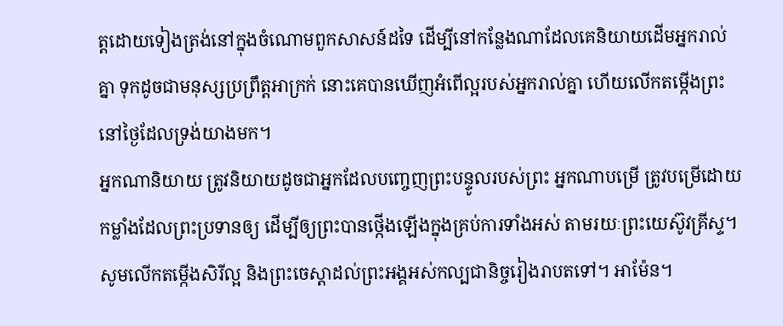ត្តដោយទៀងត្រង់នៅក្នុងចំណោមពួកសាសន៍ដទៃ ដើម្បីនៅកន្លែងណាដែលគេនិយាយដើមអ្នករាល់គ្នា ទុកដូចជាមនុស្សប្រព្រឹត្តអាក្រក់ នោះគេបានឃើញអំពើល្អរបស់អ្នករាល់គ្នា ហើយលើកតម្កើងព្រះ នៅថ្ងៃដែលទ្រង់យាងមក។
អ្នកណានិយាយ ត្រូវនិយាយដូចជាអ្នកដែលបញ្ចេញព្រះបន្ទូលរបស់ព្រះ អ្នកណាបម្រើ ត្រូវបម្រើដោយកម្លាំងដែលព្រះប្រទានឲ្យ ដើម្បីឲ្យព្រះបានថ្កើងឡើងក្នុងគ្រប់ការទាំងអស់ តាមរយៈព្រះយេស៊ូវគ្រីស្ទ។ សូមលើកតម្កើងសិរីល្អ និងព្រះចេស្តាដល់ព្រះអង្គអស់កល្បជានិច្ចរៀងរាបតទៅ។ អាម៉ែន។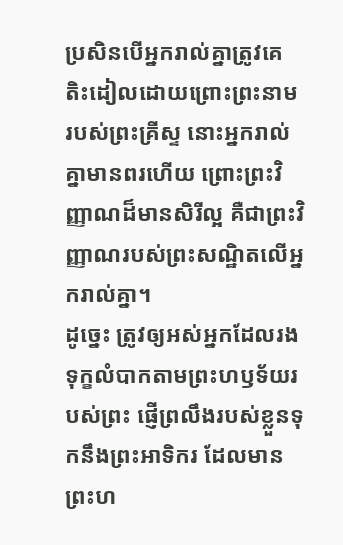ប្រសិនបើអ្នករាល់គ្នាត្រូវគេតិះដៀលដោយព្រោះព្រះនាមរបស់ព្រះគ្រីស្ទ នោះអ្នករាល់គ្នាមានពរហើយ ព្រោះព្រះវិញ្ញាណដ៏មានសិរីល្អ គឺជាព្រះវិញ្ញាណរបស់ព្រះសណ្ឋិតលើអ្នករាល់គ្នា។
ដូច្នេះ ត្រូវឲ្យអស់អ្នកដែលរងទុក្ខលំបាកតាមព្រះហឫទ័យរបស់ព្រះ ផ្ញើព្រលឹងរបស់ខ្លួនទុកនឹងព្រះអាទិករ ដែលមានព្រះហ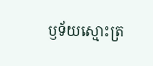ឫទ័យស្មោះត្រ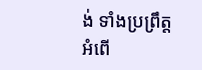ង់ ទាំងប្រព្រឹត្តអំពើ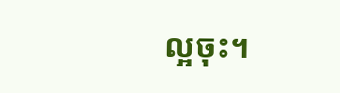ល្អចុះ។